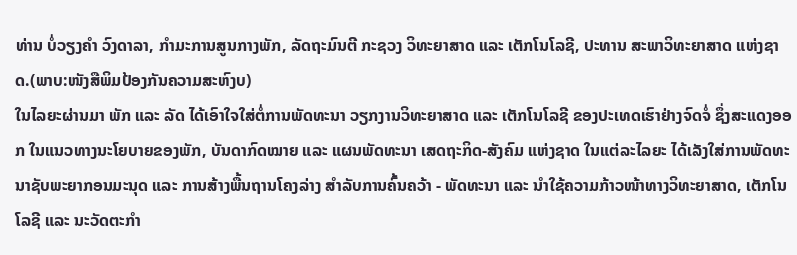ທ່ານ ບໍ່ວຽງຄໍາ ວົງດາລາ, ກໍາມະການສູນກາງພັກ, ລັດຖະມົນຕີ ກະຊວງ ວິທະຍາສາດ ແລະ ເຕັກໂນໂລຊີ, ປະທານ ສະພາວິທະຍາສາດ ແຫ່ງຊາດ.(ພາບ:ໜັງສືພິມປ້ອງກັນຄວາມສະຫົງບ)
ໃນໄລຍະຜ່ານມາ ພັກ ແລະ ລັດ ໄດ້ເອົາໃຈໃສ່ຕໍ່ການພັດທະນາ ວຽກງານວິທະຍາສາດ ແລະ ເຕັກໂນໂລຊີ ຂອງປະເທດເຮົາຢ່າງຈົດຈໍ່ ຊຶ່ງສະແດງອອກ ໃນແນວທາງນະໂຍບາຍຂອງພັກ, ບັນດາກົດໝາຍ ແລະ ແຜນພັດທະນາ ເສດຖະກິດ-ສັງຄົມ ແຫ່ງຊາດ ໃນແຕ່ລະໄລຍະ ໄດ້ເລັງໃສ່ການພັດທະນາຊັບພະຍາກອນມະນຸດ ແລະ ການສ້າງພື້ນຖານໂຄງລ່າງ ສໍາລັບການຄົ້ນຄວ້າ - ພັດທະນາ ແລະ ນໍາໃຊ້ຄວາມກ້າວໜ້າທາງວິທະຍາສາດ, ເຕັກໂນໂລຊີ ແລະ ນະວັດຕະກຳ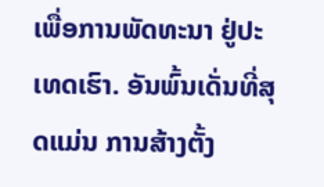ເພື່ອການພັດທະນາ ຢູ່ປະເທດເຮົາ. ອັນພົ້ນເດັ່ນທີ່ສຸດແມ່ນ ການສ້າງຕັ້ງ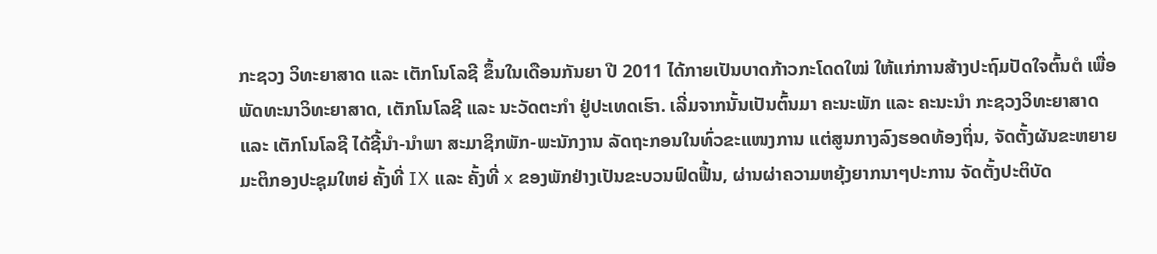ກະຊວງ ວິທະຍາສາດ ແລະ ເຕັກໂນໂລຊີ ຂຶ້ນໃນເດືອນກັນຍາ ປີ 2011 ໄດ້ກາຍເປັນບາດກ້າວກະໂດດໃໝ່ ໃຫ້ແກ່ການສ້າງປະຖົມປັດໃຈຕົ້ນຕໍ ເພື່ອພັດທະນາວິທະຍາສາດ, ເຕັກໂນໂລຊີ ແລະ ນະວັດຕະກຳ ຢູ່ປະເທດເຮົາ. ເລີ່ມຈາກນັ້ນເປັນຕົ້ນມາ ຄະນະພັກ ແລະ ຄະນະນຳ ກະຊວງວິທະຍາສາດ ແລະ ເຕັກໂນໂລຊີ ໄດ້ຊີ້ນຳ-ນຳພາ ສະມາຊິກພັກ-ພະນັກງານ ລັດຖະກອນໃນທົ່ວຂະແໜງການ ແຕ່ສູນກາງລົງຮອດທ້ອງຖິ່ນ, ຈັດຕັ້ງຜັນຂະຫຍາຍ ມະຕິກອງປະຊຸມໃຫຍ່ ຄັ້ງທີ່ IX ແລະ ຄັ້ງທີ່ x ຂອງພັກຢ່າງເປັນຂະບວນຟົດຟື້ນ, ຜ່ານຜ່າຄວາມຫຍຸ້ງຍາກນາໆປະການ ຈັດຕັ້ງປະຕິບັດ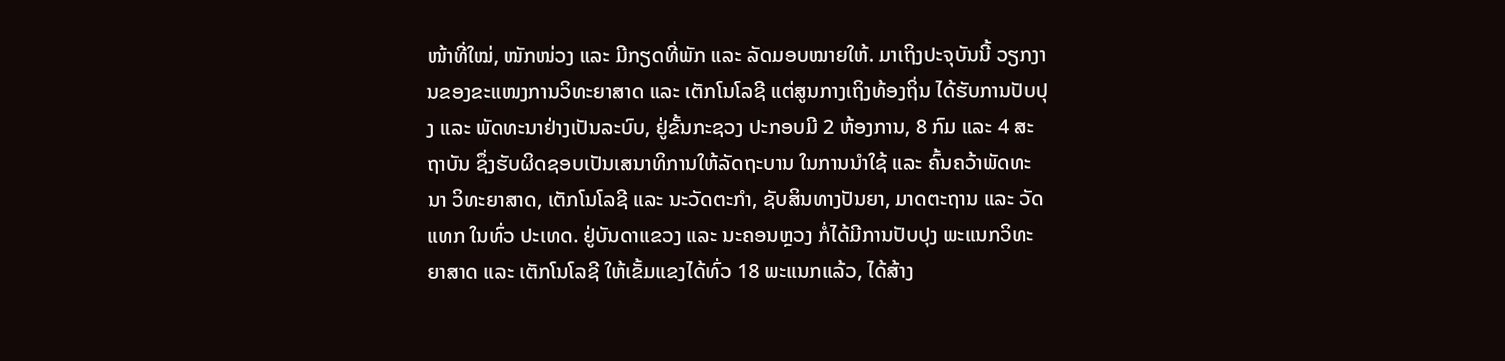ໜ້າທີ່ໃໝ່, ໜັກໜ່ວງ ແລະ ມີກຽດທີ່ພັກ ແລະ ລັດມອບໝາຍໃຫ້. ມາເຖິງປະຈຸບັນນີ້ ວຽກງານຂອງຂະແໜງການວິທະຍາສາດ ແລະ ເຕັກໂນໂລຊີ ແຕ່ສູນກາງເຖິງທ້ອງຖິ່ນ ໄດ້ຮັບການປັບປຸງ ແລະ ພັດທະນາຢ່າງເປັນລະບົບ, ຢູ່ຂັ້ນກະຊວງ ປະກອບມີ 2 ຫ້ອງການ, 8 ກົມ ແລະ 4 ສະຖາບັນ ຊຶ່ງຮັບຜິດຊອບເປັນເສນາທິການໃຫ້ລັດຖະບານ ໃນການນຳໃຊ້ ແລະ ຄົ້ນຄວ້າພັດທະນາ ວິທະຍາສາດ, ເຕັກໂນໂລຊີ ແລະ ນະວັດຕະກຳ, ຊັບສິນທາງປັນຍາ, ມາດຕະຖານ ແລະ ວັດແທກ ໃນທົ່ວ ປະເທດ. ຢູ່ບັນດາແຂວງ ແລະ ນະຄອນຫຼວງ ກໍ່ໄດ້ມີການປັບປຸງ ພະແນກວິທະຍາສາດ ແລະ ເຕັກໂນໂລຊີ ໃຫ້ເຂັ້ມແຂງໄດ້ທົ່ວ 18 ພະແນກແລ້ວ, ໄດ້ສ້າງ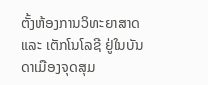ຕັ້ງຫ້ອງການວິທະຍາສາດ ແລະ ເຕັກໂນໂລຊີ ຢູ່ໃນບັນດາເມືອງຈຸດສຸມ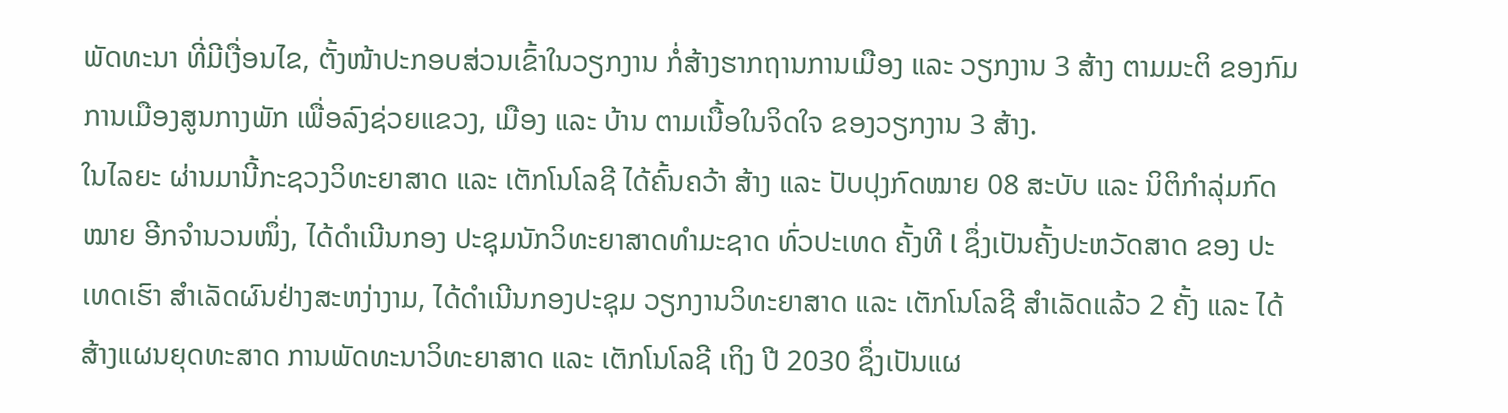ພັດທະນາ ທີ່ມີເງື່ອນໄຂ, ຕັ້ງໜ້າປະກອບສ່ວນເຂົ້າໃນວຽກງານ ກໍ່ສ້າງຮາກຖານການເມືອງ ແລະ ວຽກງານ 3 ສ້າງ ຕາມມະຕິ ຂອງກົມການເມືອງສູນກາງພັກ ເພື່ອລົງຊ່ວຍແຂວງ, ເມືອງ ແລະ ບ້ານ ຕາມເນື້ອໃນຈິດໃຈ ຂອງວຽກງານ 3 ສ້າງ.
ໃນໄລຍະ ຜ່ານມານີ້ກະຊວງວິທະຍາສາດ ແລະ ເຕັກໂນໂລຊີ ໄດ້ຄົ້ນຄວ້າ ສ້າງ ແລະ ປັບປຸງກົດໝາຍ 08 ສະບັບ ແລະ ນິຕິກໍາລຸ່ມກົດໝາຍ ອີກຈໍານວນໜຶ່ງ, ໄດ້ດໍາເນີນກອງ ປະຊຸມນັກວິທະຍາສາດທໍາມະຊາດ ທົ່ວປະເທດ ຄັ້ງທີ l ຊຶ່ງເປັນຄັ້ງປະຫວັດສາດ ຂອງ ປະເທດເຮົາ ສຳເລັດຜົນຢ່າງສະຫງ່າງາມ, ໄດ້ດໍາເນີນກອງປະຊຸມ ວຽກງານວິທະຍາສາດ ແລະ ເຕັກໂນໂລຊີ ສໍາເລັດແລ້ວ 2 ຄັ້ງ ແລະ ໄດ້ສ້າງແຜນຍຸດທະສາດ ການພັດທະນາວິທະຍາສາດ ແລະ ເຕັກໂນໂລຊີ ເຖິງ ປີ 2030 ຊຶ່ງເປັນແຜ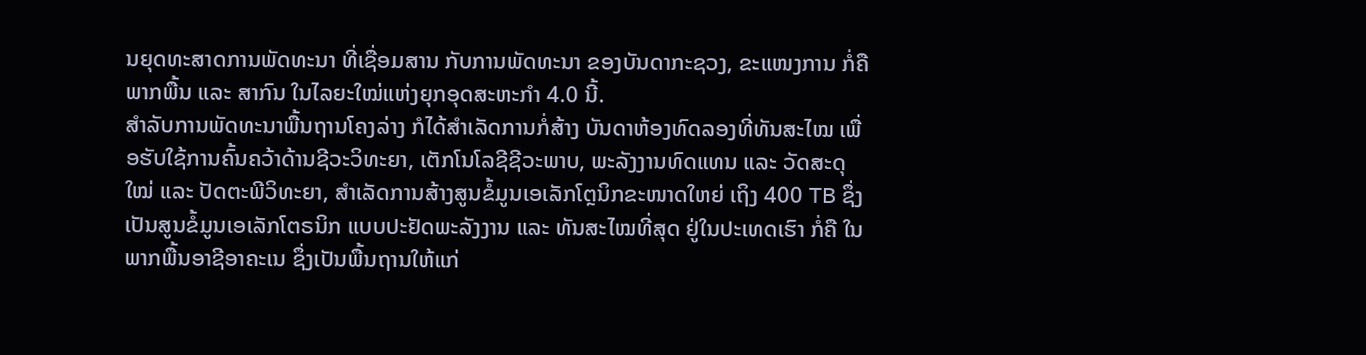ນຍຸດທະສາດການພັດທະນາ ທີ່ເຊື່ອມສານ ກັບການພັດທະນາ ຂອງບັນດາກະຊວງ, ຂະແໜງການ ກໍ່ຄື ພາກພື້ນ ແລະ ສາກົນ ໃນໄລຍະໃໝ່ແຫ່ງຍຸກອຸດສະຫະກຳ 4.0 ນີ້.
ສໍາລັບການພັດທະນາພື້ນຖານໂຄງລ່າງ ກໍໄດ້ສໍາເລັດການກໍ່ສ້າງ ບັນດາຫ້ອງທົດລອງທີ່ທັນສະໄໝ ເພື່ອຮັບໃຊ້ການຄົ້ນຄວ້າດ້ານຊີວະວິທະຍາ, ເຕັກໂນໂລຊີຊີວະພາບ, ພະລັງງານທົດແທນ ແລະ ວັດສະດຸໃໝ່ ແລະ ປັດຕະພີວິທະຍາ, ສຳເລັດການສ້າງສູນຂໍ້ມູນເອເລັກໂຕຼນິກຂະໜາດໃຫຍ່ ເຖິງ 400 TB ຊຶ່ງເປັນສູນຂໍ້ມູນເອເລັກໂຕຣນິກ ແບບປະຢັດພະລັງງານ ແລະ ທັນສະໄໝທີ່ສຸດ ຢູ່ໃນປະເທດເຮົາ ກໍ່ຄື ໃນພາກພື້ນອາຊີອາຄະເນ ຊຶ່ງເປັນພື້ນຖານໃຫ້ແກ່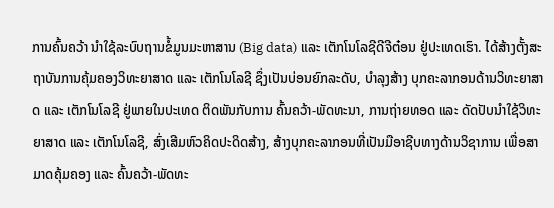ການຄົ້ນຄວ້າ ນຳໃຊ້ລະບົບຖານຂໍ້ມູນມະຫາສານ (Big data) ແລະ ເຕັກໂນໂລຊີດີຈີຕ໋ອນ ຢູ່ປະເທດເຮົາ. ໄດ້ສ້າງຕັ້ງສະຖາບັນການຄຸ້ມຄອງວິທະຍາສາດ ແລະ ເຕັກໂນໂລຊີ ຊຶ່ງເປັນບ່ອນຍົກລະດັບ, ບໍາລຸງສ້າງ ບຸກຄະລາກອນດ້ານວິທະຍາສາດ ແລະ ເຕັກໂນໂລຊີ ຢູ່ພາຍໃນປະເທດ ຕິດພັນກັບການ ຄົ້ນຄວ້າ-ພັດທະນາ, ການຖ່າຍທອດ ແລະ ດັດປັບນໍາໃຊ້ວິທະຍາສາດ ແລະ ເຕັກໂນໂລຊີ, ສົ່ງເສີມຫົວຄິດປະດິດສ້າງ, ສ້າງບຸກຄະລາກອນທີ່ເປັນມືອາຊີບທາງດ້ານວິຊາການ ເພື່ອສາມາດຄຸ້ມຄອງ ແລະ ຄົ້ນຄວ້າ-ພັດທະ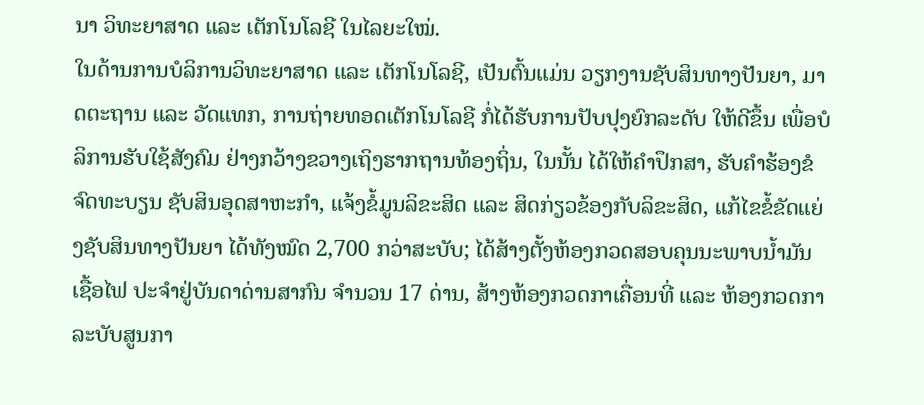ນາ ວິທະຍາສາດ ແລະ ເຕັກໂນໂລຊີ ໃນໄລຍະໃໝ່.
ໃນດ້ານການບໍລິການວິທະຍາສາດ ແລະ ເຕັກໂນໂລຊີ, ເປັນຕົ້ນແມ່ນ ວຽກງານຊັບສິນທາງປັນຍາ, ມາດຕະຖານ ແລະ ວັດແທກ, ການຖ່າຍທອດເຕັກໂນໂລຊີ ກໍ່ໄດ້ຮັບການປັບປຸງຍົກລະດັບ ໃຫ້ດີຂຶ້ນ ເພື່ອບໍລິການຮັບໃຊ້ສັງຄົມ ຢ່າງກວ້າງຂວາງເຖິງຮາກຖານທ້ອງຖິ່ນ, ໃນນັ້ນ ໄດ້ໃຫ້ຄໍາປຶກສາ, ຮັບຄໍາຮ້ອງຂໍຈົດທະບຽນ ຊັບສິນອຸດສາຫະກໍາ, ແຈ້ງຂໍ້ມູນລິຂະສິດ ແລະ ສິດກ່ຽວຂ້ອງກັບລິຂະສິດ, ແກ້ໄຂຂໍ້ຂັດແຍ່ງຊັບສິນທາງປັນຍາ ໄດ້ທັງໝົດ 2,700 ກວ່າສະບັບ; ໄດ້ສ້າງຕັ້ງຫ້ອງກວດສອບຄຸນນະພາບນ້ຳມັນເຊື້ອໄຟ ປະຈໍາຢູ່ບັນດາດ່ານສາກົນ ຈຳນວນ 17 ດ່ານ, ສ້າງຫ້ອງກວດກາເຄື່ອນທີ່ ແລະ ຫ້ອງກວດກາລະບັບສູນກາ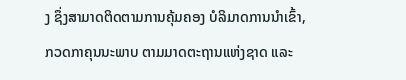ງ ຊຶ່ງສາມາດຕິດຕາມການຄຸ້ມຄອງ ບໍລິມາດການນຳເຂົ້າ, ກວດກາຄຸນນະພາບ ຕາມມາດຕະຖານແຫ່ງຊາດ ແລະ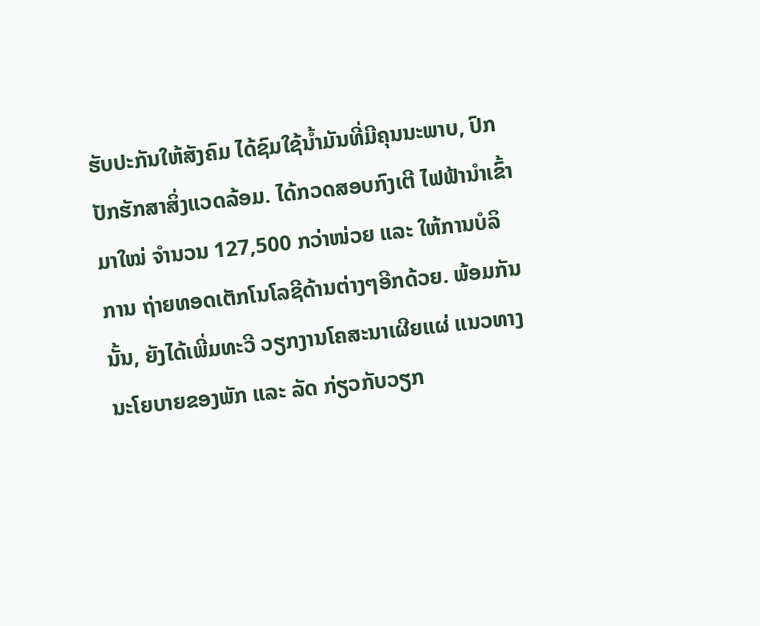ຮັບປະກັນໃຫ້ສັງຄົມ ໄດ້ຊົມໃຊ້ນ້ຳມັນທີ່ມີຄຸນນະພາບ, ປົກປັກຮັກສາສິ່ງແວດລ້ອມ. ໄດ້ກວດສອບກົງເຕີ ໄຟຟ້ານໍາເຂົ້າມາໃໝ່ ຈໍານວນ 127,500 ກວ່າໜ່ວຍ ແລະ ໃຫ້ການບໍລິການ ຖ່າຍທອດເຕັກໂນໂລຊີດ້ານຕ່າງໆອີກດ້ວຍ. ພ້ອມກັນນັ້ນ, ຍັງໄດ້ເພີ່ມທະວີ ວຽກງານໂຄສະນາເຜີຍແຜ່ ແນວທາງນະໂຍບາຍຂອງພັກ ແລະ ລັດ ກ່ຽວກັບວຽກ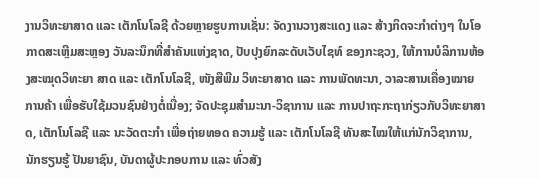ງານວິທະຍາສາດ ແລະ ເຕັກໂນໂລຊີ ດ້ວຍຫຼາຍຮູບການເຊັ່ນ: ຈັດງານວາງສະແດງ ແລະ ສ້າງກິດຈະກໍາຕ່າງໆ ໃນໂອກາດສະເຫຼີມສະຫຼອງ ວັນລະນຶກທີ່ສໍາຄັນແຫ່ງຊາດ, ປັບປຸງຍົກລະດັບເວັບໄຊທ໌ ຂອງກະຊວງ, ໃຫ້ການບໍລິການຫ້ອງສະໝຸດວິທະຍາ ສາດ ແລະ ເຕັກໂນໂລຊີ, ໜັງສືພີມ ວິທະຍາສາດ ແລະ ການພັດທະນາ, ວາລະສານເຄື່ອງໝາຍການຄ້າ ເພື່ອຮັບໃຊ້ມວນຊົນຢ່າງຕໍ່ເນື່ອງ; ຈັດປະຊຸມສໍາມະນາ-ວິຊາການ ແລະ ການປາຖະກະຖາກ່ຽວກັບວິທະຍາສາດ, ເຕັກໂນໂລຊີ ແລະ ນະວັດຕະກໍາ ເພື່ອຖ່າຍທອດ ຄວາມຮູ້ ແລະ ເຕັກໂນໂລຊີ ທັນສະໄໝໃຫ້ແກ່ນັກວິຊາການ, ນັກຮຽນຮູ້ ປັນຍາຊົນ, ບັນດາຜູ້ປະກອບການ ແລະ ທົ່ວສັງ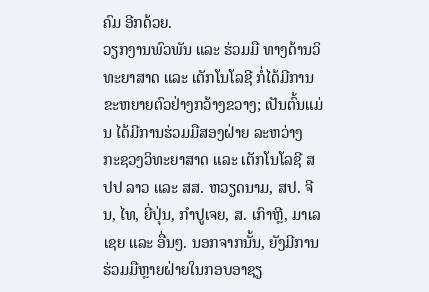ຄົມ ອີກດ້ວຍ.
ວຽກງານພົວພັນ ແລະ ຮ່ວມມື ທາງດ້ານວິທະຍາສາດ ແລະ ເຕັກໂນໂລຊີ ກໍ່ໄດ້ມີການຂະຫຍາຍຕົວຢ່າງກວ້າງຂວາງ; ເປັນຕົ້ນແມ່ນ ໄດ້ມີການຮ່ວມມືສອງຝ່າຍ ລະຫວ່າງ ກະຊວງວິທະຍາສາດ ແລະ ເຕັກໂນໂລຊີ ສປປ ລາວ ແລະ ສສ. ຫວຽດນາມ, ສປ. ຈີນ, ໄທ, ຍີ່ປຸ່ນ, ກໍາປູເຈຍ, ສ. ເກົາຫຼີ, ມາເລເຊຍ ແລະ ອື່ນໆ. ນອກຈາກນັ້ນ, ຍັງມີການຮ່ວມມືຫຼາຍຝ່າຍໃນກອບອາຊຽ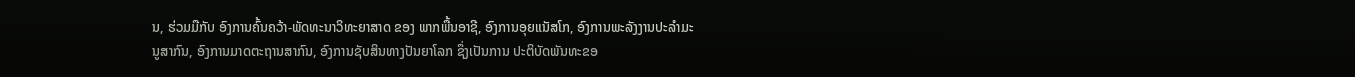ນ, ຮ່ວມມືກັບ ອົງການຄົ້ນຄວ້າ-ພັດທະນາວິທະຍາສາດ ຂອງ ພາກພື້ນອາຊີ, ອົງການອຸຍແນັສໂກ, ອົງການພະລັງງານປະລໍາມະນູສາກົນ, ອົງການມາດຕະຖານສາກົນ, ອົງການຊັບສິນທາງປັນຍາໂລກ ຊຶ່ງເປັນການ ປະຕິບັດພັນທະຂອ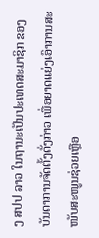ງ ສປປ ລາວ ໃນຖານະເປັນປະເທດສະມາຊິກ ຂອງບັນດາການຈັດຕັ້ງດັ່ງກ່າວ ເພື່ອຍາດແຍ່ງເອົາການສະໜັບສະໜູນຊ່ວຍເຫຼືອ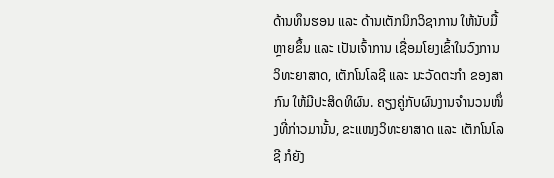ດ້ານທຶນຮອນ ແລະ ດ້ານເຕັກນິກວິຊາການ ໃຫ້ນັບມື້ຫຼາຍຂຶ້ນ ແລະ ເປັນເຈົ້າການ ເຊື່ອມໂຍງເຂົ້າໃນວົງການວິທະຍາສາດ, ເຕັກໂນໂລຊີ ແລະ ນະວັດຕະກຳ ຂອງສາກົນ ໃຫ້ມີປະສິດທິຜົນ. ຄຽງຄູ່ກັບຜົນງານຈໍານວນໜຶ່ງທີ່ກ່າວມານັ້ນ, ຂະແໜງວິທະຍາສາດ ແລະ ເຕັກໂນໂລຊີ ກໍຍັງ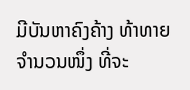ມີບັນຫາຄົງຄ້າງ ທ້າທາຍຈໍານວນໜຶ່ງ ທີ່ຈະ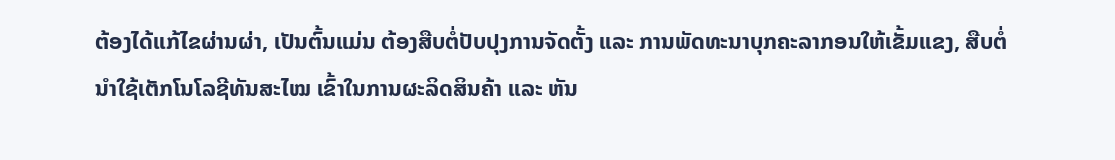ຕ້ອງໄດ້ແກ້ໄຂຜ່ານຜ່າ, ເປັນຕົ້ນແມ່ນ ຕ້ອງສືບຕໍ່ປັບປຸງການຈັດຕັ້ງ ແລະ ການພັດທະນາບຸກຄະລາກອນໃຫ້ເຂັ້ມແຂງ, ສືບຕໍ່ນໍາໃຊ້ເຕັກໂນໂລຊີທັນສະໄໝ ເຂົ້າໃນການຜະລິດສິນຄ້າ ແລະ ຫັນ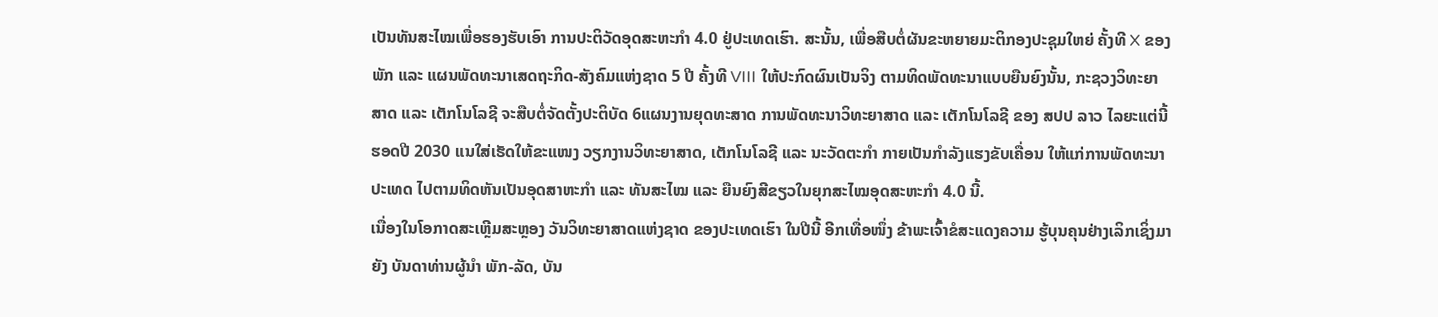ເປັນທັນສະໄໝເພື່ອຮອງຮັບເອົາ ການປະຕິວັດອຸດສະຫະກຳ 4.0 ຢູ່ປະເທດເຮົາ. ສະນັ້ນ, ເພື່ອສືບຕໍ່ຜັນຂະຫຍາຍມະຕິກອງປະຊຸມໃຫຍ່ ຄັ້ງທີ X ຂອງພັກ ແລະ ແຜນພັດທະນາເສດຖະກິດ-ສັງຄົມແຫ່ງຊາດ 5 ປີ ຄັ້ງທີ VIII ໃຫ້ປະກົດຜົນເປັນຈິງ ຕາມທິດພັດທະນາແບບຍືນຍົງນັ້ນ, ກະຊວງວິທະຍາສາດ ແລະ ເຕັກໂນໂລຊີ ຈະສືບຕໍ່ຈັດຕັ້ງປະຕິບັດ 6ແຜນງານຍຸດທະສາດ ການພັດທະນາວິທະຍາສາດ ແລະ ເຕັກໂນໂລຊີ ຂອງ ສປປ ລາວ ໄລຍະແຕ່ນີ້ ຮອດປີ 2030 ແນໃສ່ເຮັດໃຫ້ຂະແໜງ ວຽກງານວິທະຍາສາດ, ເຕັກໂນໂລຊີ ແລະ ນະວັດຕະກໍາ ກາຍເປັນກຳລັງແຮງຂັບເຄື່ອນ ໃຫ້ແກ່ການພັດທະນາປະເທດ ໄປຕາມທິດຫັນເປັນອຸດສາຫະກຳ ແລະ ທັນສະໄໝ ແລະ ຍືນຍົງສີຂຽວໃນຍຸກສະໄໝອຸດສະຫະກຳ 4.0 ນີ້.
ເນື່ອງໃນໂອກາດສະເຫຼີມສະຫຼອງ ວັນວິທະຍາສາດແຫ່ງຊາດ ຂອງປະເທດເຮົາ ໃນປີນີ້ ອີກເທື່ອໜຶ່ງ ຂ້າພະເຈົ້າຂໍສະແດງຄວາມ ຮູ້ບຸນຄຸນຢ່າງເລິກເຊິ່ງມາຍັງ ບັນດາທ່ານຜູ້ນໍາ ພັກ-ລັດ, ບັນ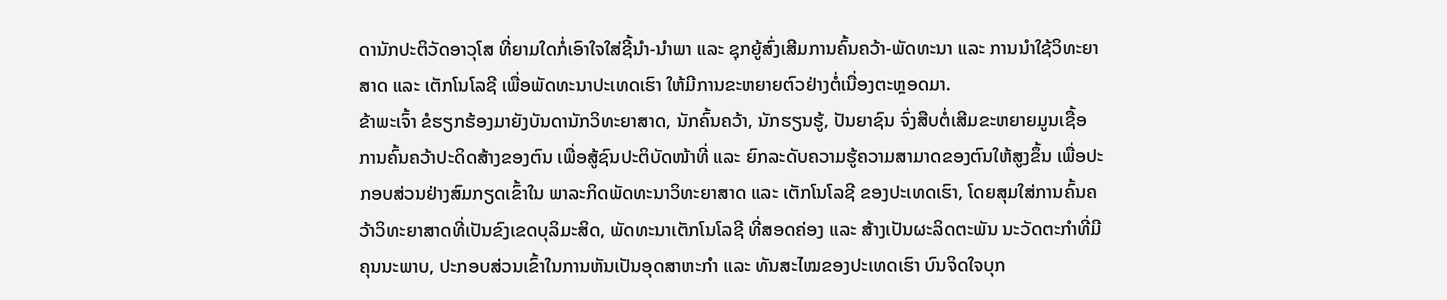ດານັກປະຕິວັດອາວຸໂສ ທີ່ຍາມໃດກໍ່ເອົາໃຈໃສ່ຊີ້ນໍາ-ນໍາພາ ແລະ ຊຸກຍູ້ສົ່ງເສີມການຄົ້ນຄວ້າ-ພັດທະນາ ແລະ ການນໍາໃຊ້ວິທະຍາສາດ ແລະ ເຕັກໂນໂລຊີ ເພື່ອພັດທະນາປະເທດເຮົາ ໃຫ້ມີການຂະຫຍາຍຕົວຢ່າງຕໍ່ເນື່ອງຕະຫຼອດມາ.
ຂ້າພະເຈົ້າ ຂໍຮຽກຮ້ອງມາຍັງບັນດານັກວິທະຍາສາດ, ນັກຄົ້ນຄວ້າ, ນັກຮຽນຮູ້, ປັນຍາຊົນ ຈົ່ງສືບຕໍ່ເສີມຂະຫຍາຍມູນເຊື້ອ ການຄົ້ນຄວ້າປະດິດສ້າງຂອງຕົນ ເພື່ອສູ້ຊົນປະຕິບັດໜ້າທີ່ ແລະ ຍົກລະດັບຄວາມຮູ້ຄວາມສາມາດຂອງຕົນໃຫ້ສູງຂຶ້ນ ເພື່ອປະກອບສ່ວນຢ່າງສົມກຽດເຂົ້າໃນ ພາລະກິດພັດທະນາວິທະຍາສາດ ແລະ ເຕັກໂນໂລຊີ ຂອງປະເທດເຮົາ, ໂດຍສຸມໃສ່ການຄົ້ນຄວ້າວິທະຍາສາດທີ່ເປັນຂົງເຂດບຸລິມະສິດ, ພັດທະນາເຕັກໂນໂລຊີ ທີ່ສອດຄ່ອງ ແລະ ສ້າງເປັນຜະລິດຕະພັນ ນະວັດຕະກຳທີ່ມີຄຸນນະພາບ, ປະກອບສ່ວນເຂົ້າໃນການຫັນເປັນອຸດສາຫະກໍາ ແລະ ທັນສະໄໝຂອງປະເທດເຮົາ ບົນຈິດໃຈບຸກ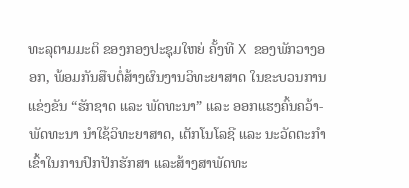ທະລຸຕາມມະຕິ ຂອງກອງປະຊຸມໃຫຍ່ ຄັ້ງທີ X ຂອງພັກວາງອອກ, ພ້ອມກັນສືບຕໍ່ສ້າງຜົນງານວິທະຍາສາດ ໃນຂະບວນການແຂ່ງຂັນ “ຮັກຊາດ ແລະ ພັດທະນາ” ແລະ ອອກແຮງຄົ້ນຄວ້າ-ພັດທະນາ ນໍາໃຊ້ວິທະຍາສາດ, ເຕັກໂນໂລຊີ ແລະ ນະວັດຕະກໍາ ເຂົ້າໃນການປົກປັກຮັກສາ ແລະສ້າງສາພັດທະ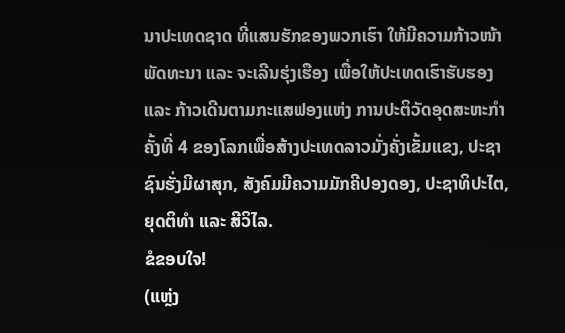ນາປະເທດຊາດ ທີ່ແສນຮັກຂອງພວກເຮົາ ໃຫ້ມີຄວາມກ້າວໜ້າພັດທະນາ ແລະ ຈະເລີນຮຸ່ງເຮືອງ ເພື່ອໃຫ້ປະເທດເຮົາຮັບຮອງ ແລະ ກ້າວເດີນຕາມກະແສຟອງແຫ່ງ ການປະຕິວັດອຸດສະຫະກຳ ຄັ້ງທີ່ 4 ຂອງໂລກເພື່ອສ້າງປະເທດລາວມັ່ງຄັ່ງເຂັ້ມແຂງ, ປະຊາຊົນຮັ່ງມີຜາສຸກ, ສັງຄົມມີຄວາມມັກຄີປອງດອງ, ປະຊາທິປະໄຕ, ຍຸດຕິທຳ ແລະ ສີວິໄລ.
ຂໍຂອບໃຈ!
(ແຫຼ່ງ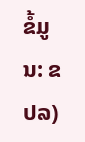ຂໍ້ມູນ: ຂປລ)